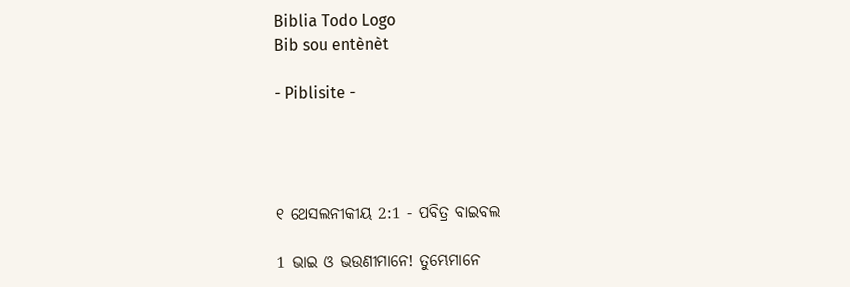Biblia Todo Logo
Bib sou entènèt

- Piblisite -




୧ ଥେସଲନୀକୀୟ 2:1 - ପବିତ୍ର ବାଇବଲ

1 ଭାଇ ଓ ଭଉଣୀମାନେ! ତୁମ୍ଭେମାନେ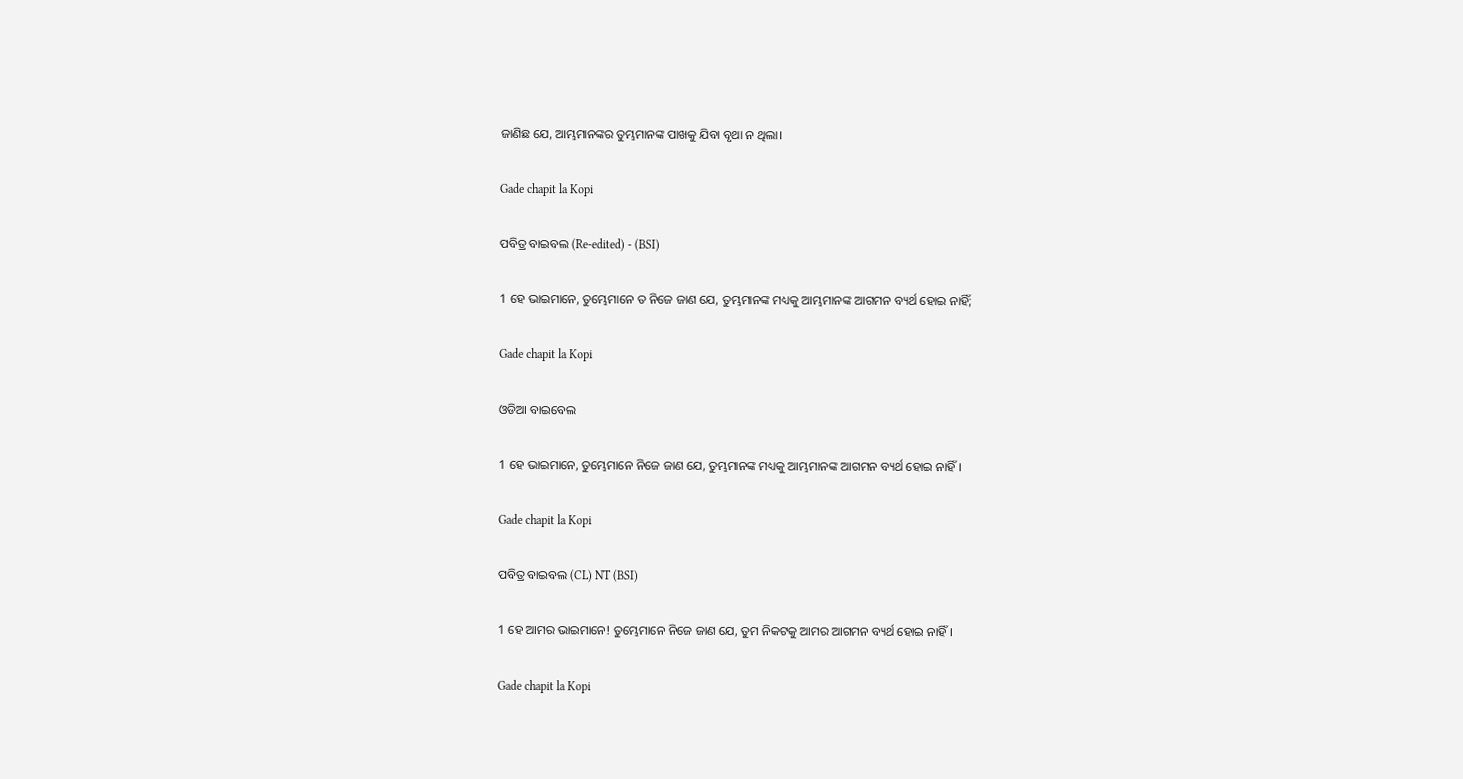ଜାଣିଛ ଯେ, ଆମ୍ଭମାନଙ୍କର ତୁମ୍ଭମାନଙ୍କ ପାଖକୁ ଯିବା ବୃଥା ନ ଥିଲା।

Gade chapit la Kopi

ପବିତ୍ର ବାଇବଲ (Re-edited) - (BSI)

1 ହେ ଭାଇମାନେ, ତୁମ୍ଭେମାନେ ତ ନିଜେ ଜାଣ ଯେ, ତୁମ୍ଭମାନଙ୍କ ମଧ୍ୟକୁ ଆମ୍ଭମାନଙ୍କ ଆଗମନ ବ୍ୟର୍ଥ ହୋଇ ନାହିଁ;

Gade chapit la Kopi

ଓଡିଆ ବାଇବେଲ

1 ହେ ଭାଇମାନେ, ତୁମ୍ଭେମାନେ ନିଜେ ଜାଣ ଯେ, ତୁମ୍ଭମାନଙ୍କ ମଧ୍ୟକୁ ଆମ୍ଭମାନଙ୍କ ଆଗମନ ବ୍ୟର୍ଥ ହୋଇ ନାହିଁ ।

Gade chapit la Kopi

ପବିତ୍ର ବାଇବଲ (CL) NT (BSI)

1 ହେ ଆମର ଭାଇମାନେ! ତୁମ୍ଭେମାନେ ନିଜେ ଜାଣ ଯେ, ତୁମ ନିକଟକୁ ଆମର ଆଗମନ ବ୍ୟର୍ଥ ହୋଇ ନାହିଁ।

Gade chapit la Kopi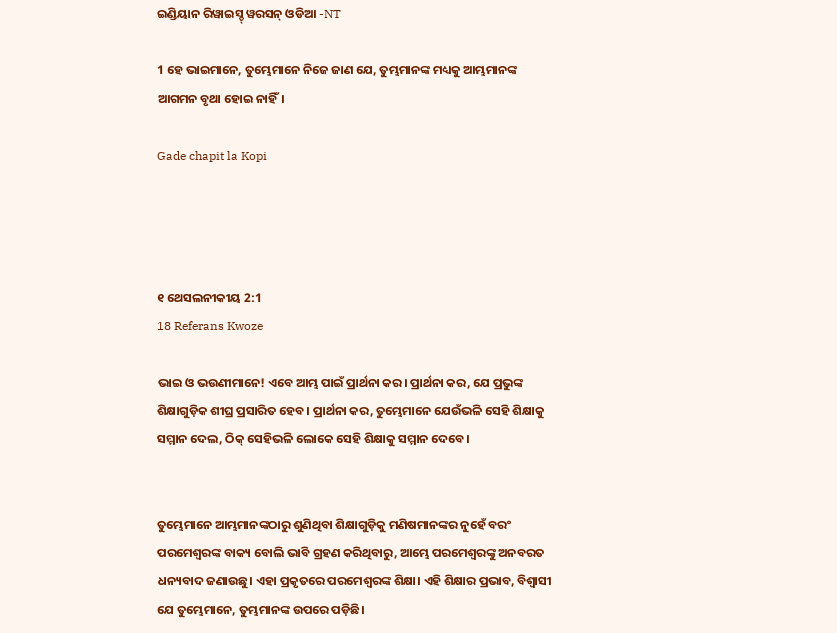ଇଣ୍ଡିୟାନ ରିୱାଇସ୍ଡ୍ ୱରସନ୍ ଓଡିଆ -NT

1 ହେ ଭାଇମାନେ, ତୁମ୍ଭେମାନେ ନିଜେ ଜାଣ ଯେ, ତୁମ୍ଭମାନଙ୍କ ମଧ୍ୟକୁ ଆମ୍ଭମାନଙ୍କ ଆଗମନ ବୃଥା ହୋଇ ନାହିଁ।

Gade chapit la Kopi




୧ ଥେସଲନୀକୀୟ 2:1
18 Referans Kwoze

ଭାଇ ଓ ଭଉଣୀମାନେ! ଏବେ ଆମ୍ଭ ପାଇଁ ପ୍ରାର୍ଥନା କର। ପ୍ରାର୍ଥନା କର, ଯେ ପ୍ରଭୁଙ୍କ ଶିକ୍ଷାଗୁଡ଼ିକ ଶୀଘ୍ର ପ୍ରସାରିତ ହେବ। ପ୍ରାର୍ଥନା କର, ତୁମ୍ଭେମାନେ ଯେଉଁଭଳି ସେହି ଶିକ୍ଷାକୁ ସମ୍ମାନ ଦେଲ, ଠିକ୍ ସେହିଭଳି ଲୋକେ ସେହି ଶିକ୍ଷାକୁ ସମ୍ମାନ ଦେବେ।


ତୁମ୍ଭେମାନେ ଆମ୍ଭମାନଙ୍କଠାରୁ ଶୁଣିଥିବା ଶିକ୍ଷାଗୁଡ଼ିକୁ ମଣିଷମାନଙ୍କର ନୁହେଁ ବରଂ ପରମେଶ୍ୱରଙ୍କ ବାକ୍ୟ ବୋଲି ଭାବି ଗ୍ରହଣ କରିଥିବାରୁ, ଆମ୍ଭେ ପରମେଶ୍ୱରଙ୍କୁ ଅନବରତ ଧନ୍ୟବାଦ ଜଣାଉଛୁ। ଏହା ପ୍ରକୃତରେ ପରମେଶ୍ୱରଙ୍କ ଶିକ୍ଷା। ଏହି ଶିକ୍ଷାର ପ୍ରଭାବ, ବିଶ୍ୱାସୀ ଯେ ତୁମ୍ଭେମାନେ, ତୁମ୍ଭମାନଙ୍କ ଉପରେ ପଡ଼ିଛି।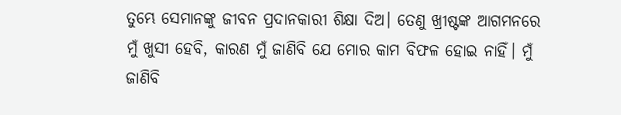ତୁମ୍ଭେ ସେମାନଙ୍କୁ ଜୀବନ ପ୍ରଦାନକାରୀ ଶିକ୍ଷା ଦିଅ। ତେଣୁ ଖ୍ରୀଷ୍ଟଙ୍କ ଆଗମନରେ ମୁଁ ଖୁସୀ ହେବି, କାରଣ ମୁଁ ଜାଣିବି ଯେ ମୋର କାମ ବିଫଳ ହୋଇ ନାହିଁ। ମୁଁ ଜାଣିବି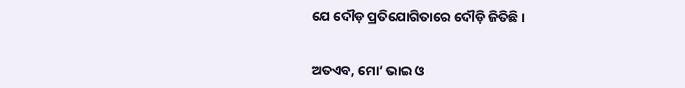ଯେ ଦୌଡ଼ ପ୍ରତିଯୋଗିତାରେ ଦୌଡ଼ି ଜିତିଛି।


ଅତଏବ, ମୋ’ ଭାଇ ଓ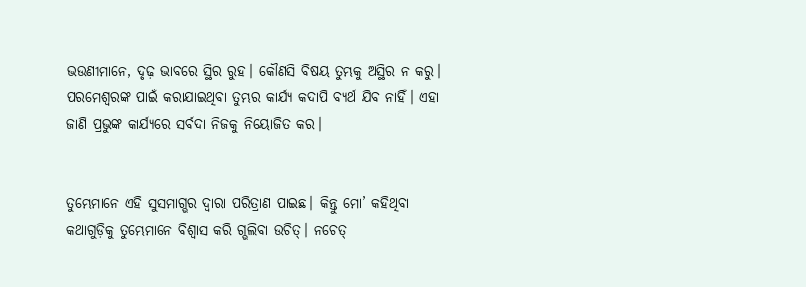ଭଉଣୀମାନେ, ଦୃଢ଼ ଭାବରେ ସ୍ଥିର ରୁହ। କୌଣସି ବିଷୟ ତୁମ୍ଭକୁ ଅସ୍ଥିର ନ କରୁ। ପରମେଶ୍ୱରଙ୍କ ପାଇଁ କରାଯାଇଥିବା ତୁମ୍ଭର କାର୍ଯ୍ୟ କଦାପି ବ୍ୟର୍ଥ ଯିବ ନାହିଁ। ଏହା ଜାଣି ପ୍ରଭୁଙ୍କ କାର୍ଯ୍ୟରେ ସର୍ବଦା ନିଜକୁ ନିୟୋଜିତ କର।


ତୁମ୍ଭେମାନେ ଏହି ସୁସମାଗ୍ଭର ଦ୍ୱାରା ପରିତ୍ରାଣ ପାଇଛ। କିନ୍ତୁ ମୋ’ କହିଥିବା କଥାଗୁଡ଼ିକୁ ତୁମ୍ଭେମାନେ ବିଶ୍ୱାସ କରି ଗ୍ଭଲିବା ଉଚିତ୍। ନଚେତ୍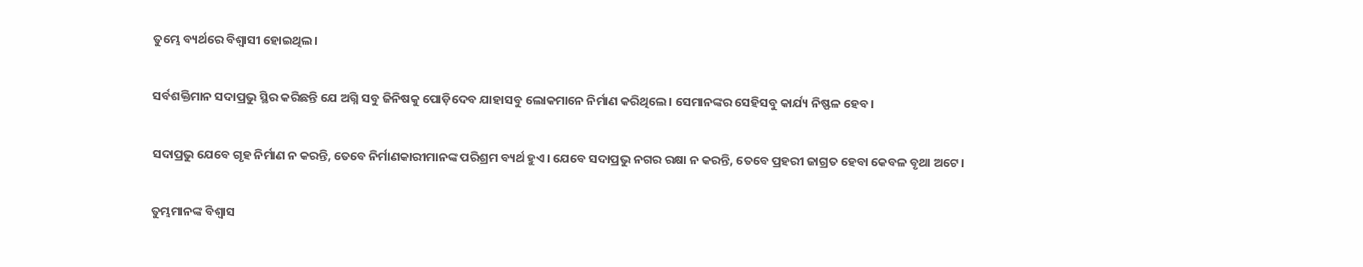ତୁମ୍ଭେ ବ୍ୟର୍ଥରେ ବିଶ୍ୱାସୀ ହୋଇଥିଲ।


ସର୍ବଶକ୍ତିମାନ ସଦାପ୍ରଭୁ ସ୍ଥିର କରିଛନ୍ତି ଯେ ଅଗ୍ନି ସବୁ ଜିନିଷକୁ ପୋଡ଼ିଦେବ ଯାହାସବୁ ଲୋକମାନେ ନିର୍ମାଣ କରିଥିଲେ। ସେମାନଙ୍କର ସେହିସବୁ କାର୍ଯ୍ୟ ନିଷ୍ଫଳ ହେବ।


ସଦାପ୍ରଭୁ ଯେବେ ଗୃହ ନିର୍ମାଣ ନ କରନ୍ତି, ତେବେ ନିର୍ମାଣକାରୀମାନଙ୍କ ପରିଶ୍ରମ ବ୍ୟର୍ଥ ହୁଏ। ଯେବେ ସଦାପ୍ରଭୁ ନଗର ରକ୍ଷା ନ କରନ୍ତି, ତେବେ ପ୍ରହରୀ ଜାଗ୍ରତ ହେବା କେବଳ ବୃଥା ଅଟେ।


ତୁମ୍ଭମାନଙ୍କ ବିଶ୍ୱାସ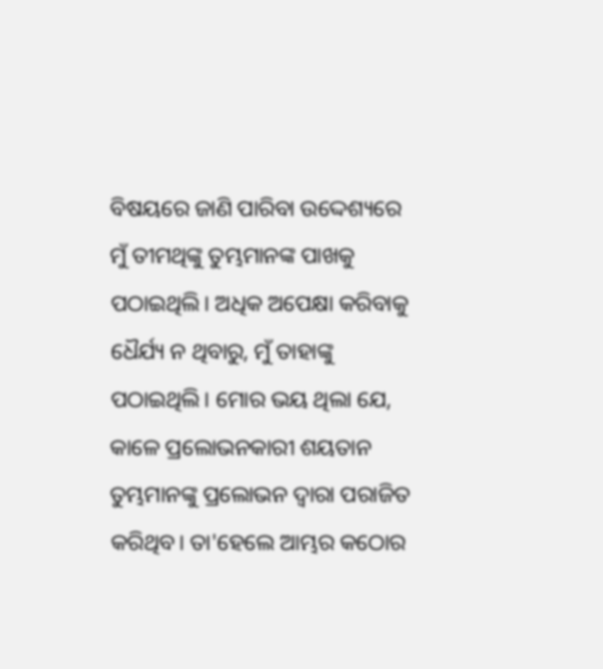ବିଷୟରେ ଜାଣି ପାରିବା ଉଦ୍ଦେଶ୍ୟରେ ମୁଁ ତୀମଥିଙ୍କୁ ତୁମ୍ଭମାନଙ୍କ ପାଖକୁ ପଠାଇଥିଲି। ଅଧିକ ଅପେକ୍ଷା କରିବାକୁ ଧୈର୍ଯ୍ୟ ନ ଥିବାରୁ, ମୁଁ ତାହାଙ୍କୁ ପଠାଇଥିଲି। ମୋର ଭୟ ଥିଲା ଯେ, କାଳେ ପ୍ରଲୋଭନକାରୀ ଶୟତାନ ତୁମ୍ଭମାନଙ୍କୁ ପ୍ରଲୋଭନ ଦ୍ୱାରା ପରାଜିତ କରିଥିବ। ତା'ହେଲେ ଆମ୍ଭର କଠୋର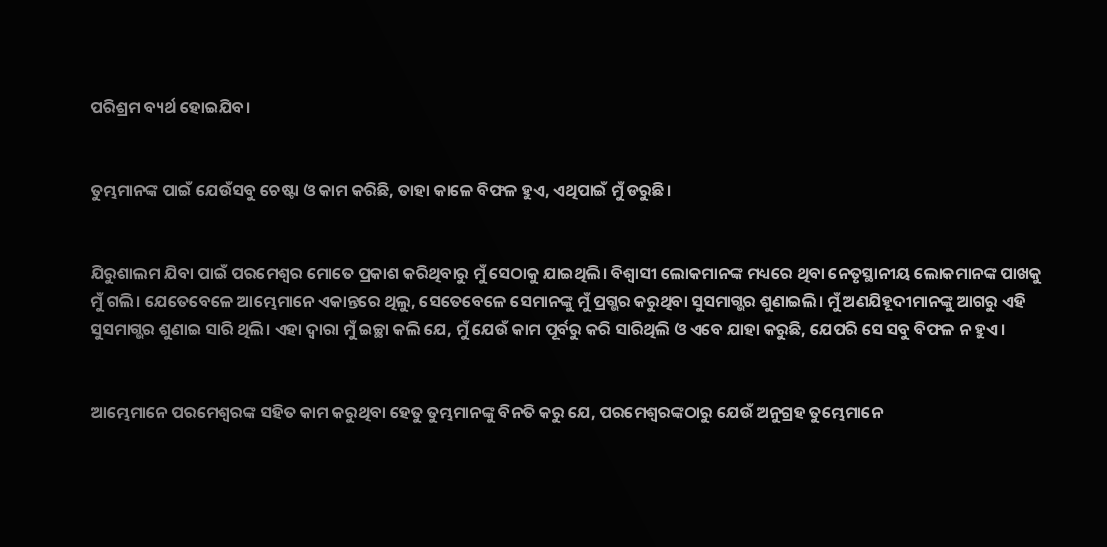ପରିଶ୍ରମ ବ୍ୟର୍ଥ ହୋଇଯିବ।


ତୁମ୍ଭମାନଙ୍କ ପାଇଁ ଯେଉଁସବୁ ଚେଷ୍ଟା ଓ କାମ କରିଛି, ତାହା କାଳେ ବିଫଳ ହୁଏ, ଏଥିପାଇଁ ମୁଁ ଡରୁଛି।


ଯିରୁଶାଲମ ଯିବା ପାଇଁ ପରମେଶ୍ୱର ମୋତେ ପ୍ରକାଶ କରିଥିବାରୁ ମୁଁ ସେଠାକୁ ଯାଇଥିଲି। ବିଶ୍ୱାସୀ ଲୋକମାନଙ୍କ ମଧ୍ୟରେ ଥିବା ନେତୃସ୍ଥାନୀୟ ଲୋକମାନଙ୍କ ପାଖକୁ ମୁଁ ଗଲି। ଯେତେବେଳେ ଆମ୍ଭେମାନେ ଏକାନ୍ତରେ ଥିଲୁ, ସେତେବେଳେ ସେମାନଙ୍କୁ ମୁଁ ପ୍ରଗ୍ଭର କରୁଥିବା ସୁସମାଗ୍ଭର ଶୁଣାଇଲି। ମୁଁ ଅଣଯିହୂଦୀମାନଙ୍କୁ ଆଗରୁ ଏହି ସୁସମାଗ୍ଭର ଶୁଣାଇ ସାରି ଥିଲି। ଏହା ଦ୍ୱାରା ମୁଁ ଇଚ୍ଛା କଲି ଯେ, ମୁଁ ଯେଉଁ କାମ ପୂର୍ବରୁ କରି ସାରିଥିଲି ଓ ଏବେ ଯାହା କରୁଛି, ଯେପରି ସେ ସବୁ ବିଫଳ ନ ହୁଏ।


ଆମ୍ଭେମାନେ ପରମେଶ୍ୱରଙ୍କ ସହିତ କାମ କରୁଥିବା ହେତୁ ତୁମ୍ଭମାନଙ୍କୁ ବିନତି କରୁ ଯେ, ପରମେଶ୍ୱରଙ୍କଠାରୁ ଯେଉଁ ଅନୁଗ୍ରହ ତୁମ୍ଭେମାନେ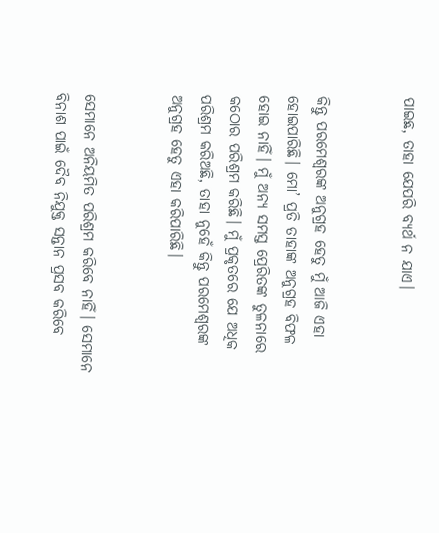ପାଇଛ, ତାହା ଯେପରି ବ୍ୟର୍ଥ ନ ଯାଏ।


କିନ୍ତୁ ପରମେଶ୍ୱରଙ୍କ ଅନୁଗ୍ରହ ହେତୁ ମୁଁ ଆଜି ଏହା ହୋଇପାରିଛି। ମୋ’ ପ୍ରତି ତାହାଙ୍କ ଅନୁଗ୍ରହ ବିଫଳ ହୋଇ ନାହିଁ। ମୁଁ ଅନ୍ୟ ସମସ୍ତ ପ୍ରେରିତଙ୍କ ତୁଳନାରେ କଠୋର ପରିଶ୍ରମ କରିଛି। ମୁଁ ପ୍ରକୃତରେ ଯେ ଅଧିକ ପରିଶ୍ରମ କରିଅଛି, ତାହା ନୁହେଁ କିନ୍ତୁ ପରମେଶ୍ୱରଙ୍କ ଅନୁଗ୍ରହ ହେତୁ ଏହା କରିପାରିଛି।


ସେମାନେ ଅନିୟମିତ ପରିଶ୍ରମ କରିବେ ନାହିଁ। ସେମାନେ ବିନାଶ ପାଇଁ ଦୈବ ନିଯୁକ୍ତ ସନ୍ତାନ ପ୍ରସବ କରିବେ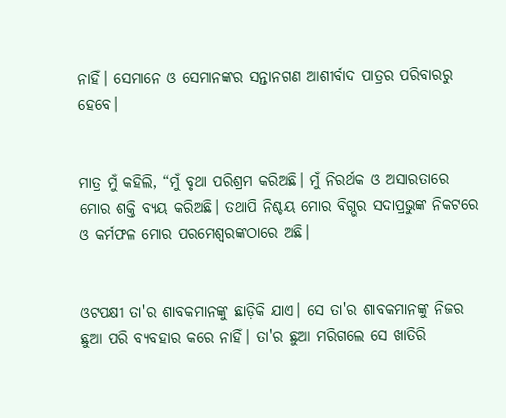ନାହିଁ। ସେମାନେ ଓ ସେମାନଙ୍କର ସନ୍ତାନଗଣ ଆଶୀର୍ବାଦ ପାତ୍ରର ପରିବାରରୁ ହେବେ।


ମାତ୍ର ମୁଁ କହିଲି, “ମୁଁ ବୃଥା ପରିଶ୍ରମ କରିଅଛି। ମୁଁ ନିରର୍ଥକ ଓ ଅସାରତାରେ ମୋର ଶକ୍ତି ବ୍ୟୟ କରିଅଛି। ତଥାପି ନିଶ୍ଚୟ ମୋର ବିଗ୍ଭର ସଦାପ୍ରଭୁଙ୍କ ନିକଟରେ ଓ କର୍ମଫଳ ମୋର ପରମେଶ୍ୱରଙ୍କଠାରେ ଅଛି।


ଓଟପକ୍ଷୀ ତା'ର ଶାବକମାନଙ୍କୁ ଛାଡ଼ିକି ଯାଏ। ସେ ତା'ର ଶାବକମାନଙ୍କୁ ନିଜର ଛୁଆ ପରି ବ୍ୟବହାର କରେ ନାହିଁ। ତା'ର ଛୁଆ ମରିଗଲେ ସେ ଖାତିରି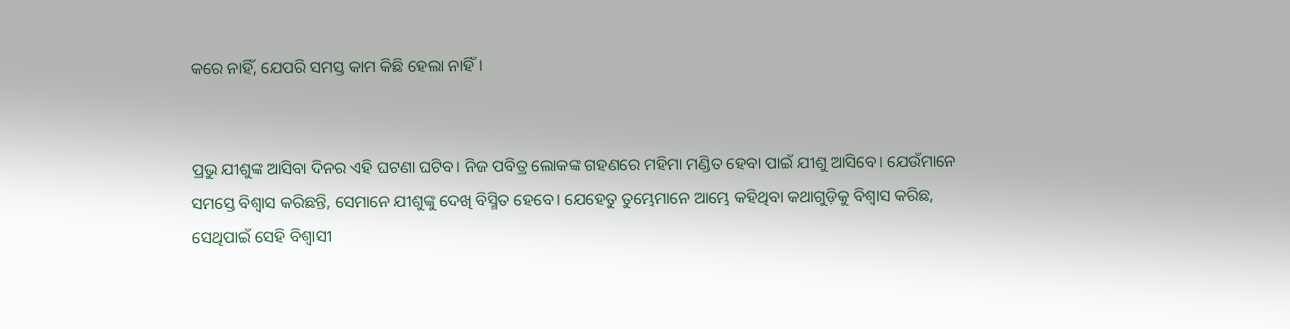କରେ ନାହିଁ, ଯେପରି ସମସ୍ତ କାମ କିଛି ହେଲା ନାହିଁ।


ପ୍ରଭୁ ଯୀଶୁଙ୍କ ଆସିବା ଦିନର ଏହି ଘଟଣା ଘଟିବ। ନିଜ ପବିତ୍ର ଲୋକଙ୍କ ଗହଣରେ ମହିମା ମଣ୍ଡିତ ହେବା ପାଇଁ ଯୀଶୁ ଆସିବେ। ଯେଉଁମାନେ ସମସ୍ତେ ବିଶ୍ୱାସ କରିଛନ୍ତି, ସେମାନେ ଯୀଶୁଙ୍କୁ ଦେଖି ବିସ୍ମିତ ହେବେ। ଯେହେତୁ ତୁମ୍ଭେମାନେ ଆମ୍ଭେ କହିଥିବା କଥାଗୁଡ଼ିକୁ ବିଶ୍ୱାସ କରିଛ, ସେଥିପାଇଁ ସେହି ବିଶ୍ୱାସୀ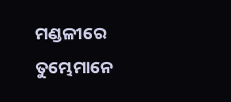ମଣ୍ଡଳୀରେ ତୁମ୍ଭେମାନେ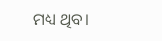ମଧ୍ୟ ଥିବ।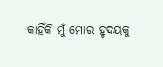କାହିଁକି ମୁଁ ମୋର ହୃଦୟକୁ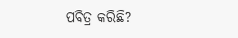ପବିତ୍ର କରିଛି?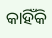କାହିଁକି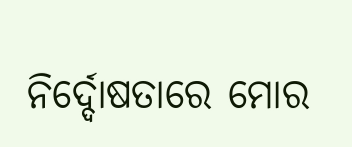ନିର୍ଦ୍ଦୋଷତାରେ ମୋର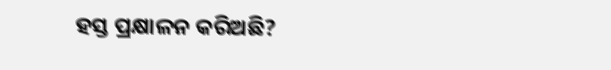ହସ୍ତ ପ୍ରକ୍ଷାଳନ କରିଅଛି?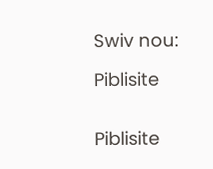Swiv nou:

Piblisite


Piblisite